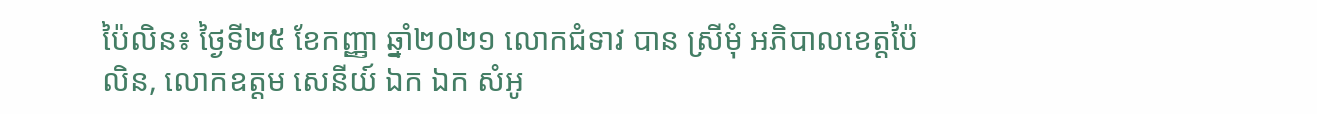ប៉ៃលិន៖ ថ្ងៃទី២៥ ខែកញ្ញា ឆ្នាំ២០២១ លោកជំទាវ បាន ស្រីមុំ អភិបាលខេត្តប៉ៃលិន, លោកឧត្តម សេនីយ៍ ឯក ឯក សំអូ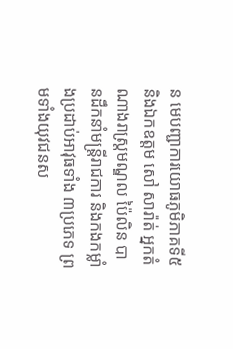ន មេបញ្ជាការយោធភូមិភាគទី៥ និងឯកឧត្តម សៅ សារ៉ាត់ អ្នកតំណាងរាស្រ្តមណ្ឌល ប៉ៃលិន បានដឹកនាំមន្ត្រីរាជការ និងកងកម្លាំងប្រដាប់អាវុធទាំង ៣ប្រភេទ ព្រមទាំងយុវជនស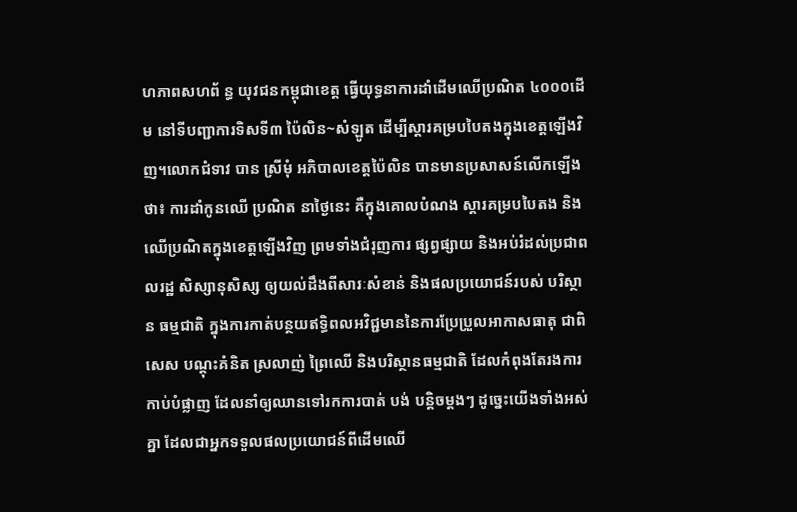ហភាពសហព័ ន្ធ យុវជនកម្ពុជាខេត្ត ធ្វើយុទ្ធនាការដាំដើមឈើប្រណិត ៤០០០ដើម នៅទីបញ្ជាការទិសទី៣ ប៉ៃលិន~សំឡូត ដើម្បីស្តារគម្របបៃតងក្នុងខេត្តឡើងវិញ។លោកជំទាវ បាន ស្រីមុំ អភិបាលខេត្តប៉ៃលិន បានមានប្រសាសន៍លើកឡើងថា៖ ការដាំកូនឈើ ប្រណិត នាថ្ងៃនេះ គឺក្នុងគោលបំណង ស្តារគម្របបៃតង និងឈើប្រណិតក្នុងខេត្តឡើងវិញ ព្រមទាំងជំរុញការ ផ្សព្វផ្សាយ និងអប់រំដល់ប្រជាពលរដ្ឋ សិស្សានុសិស្ស ឲ្យយល់ដឹងពីសារៈសំខាន់ និងផលប្រយោជន៍របស់ បរិស្ថាន ធម្មជាតិ ក្នុងការកាត់បន្ថយឥទ្ធិពលអវិជ្ជមាននៃការប្រែប្រួលអាកាសធាតុ ជាពិសេស បណ្តុះគំនិត ស្រលាញ់ ព្រៃឈើ និងបរិស្ថានធម្មជាតិ ដែលកំពុងតែរងការកាប់បំផ្លាញ ដែលនាំឲ្យឈានទៅរកការបាត់ បង់ បន្តិចម្តងៗ ដូច្នេះយើងទាំងអស់គ្នា ដែលជាអ្នកទទួលផលប្រយោជន៍ពីដើមឈើ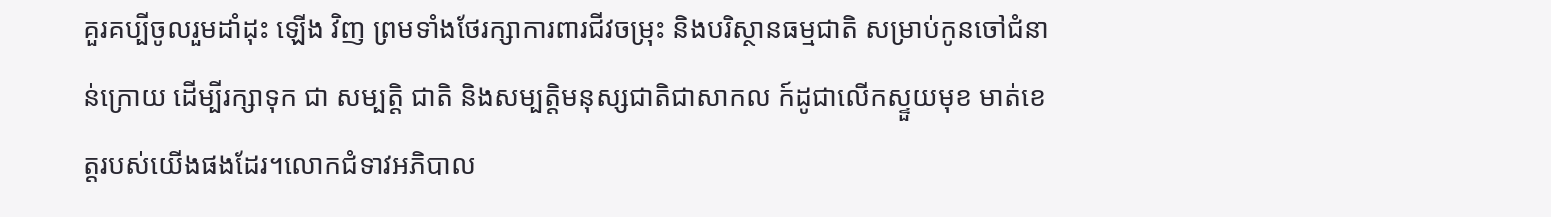គួរគប្បីចូលរួមដាំដុះ ឡើង វិញ ព្រមទាំងថែរក្សាការពារជីវចម្រុះ និងបរិស្ថានធម្មជាតិ សម្រាប់កូនចៅជំនាន់ក្រោយ ដើម្បីរក្សាទុក ជា សម្បតិ្ត ជាតិ និងសម្បត្តិមនុស្សជាតិជាសាកល ក៍ដូជាលើកស្ទួយមុខ មាត់ខេត្តរបស់យើងផងដែរ។លោកជំទាវអភិបាល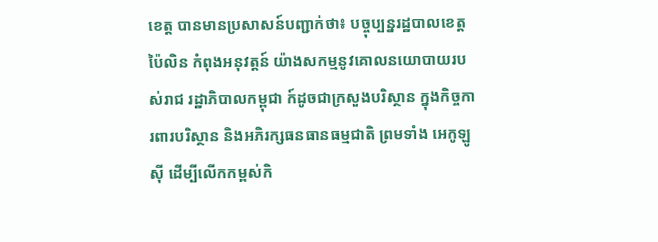ខេត្ត បានមានប្រសាសន៍បញ្ជាក់ថា៖ បច្ចុប្បន្នរដ្ឋបាលខេត្តប៉ៃលិន កំពុងអនុវត្តន៍ យ៉ាងសកម្មនូវគោលនយោបាយរបស់រាជ រដ្ឋាភិបាលកម្ពុជា ក៍ដូចជាក្រសួងបរិស្ថាន ក្នុងកិច្ចការពារបរិស្ថាន និងអភិរក្សធនធានធម្មជាតិ ព្រមទាំង អេកូឡូស៊ី ដើម្បីលើកកម្ពស់កិ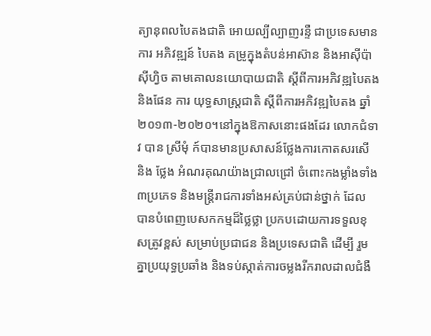ត្យានុពលបៃតងជាតិ អោយល្បីល្បាញរន្ទឺ ជាប្រទេសមានការ អភិវឌ្ឍន៍ បៃតង គម្រូក្នុងតំបន់អាស៊ាន និងអាស៊ីប៉ាស៊ីហ្វិច តាមគោលនយោបាយជាតិ ស្តីពីការអភិវឌ្ឍបៃតង និងផែន ការ យុទ្ធសាស្ត្រជាតិ ស្តីពីការអភិវឌ្ឍបៃតង ឆ្នាំ២០១៣-២០២០។នៅក្នុងឱកាសនោះផងដែរ លោកជំទាវ បាន ស្រីមុំ ក៍បានមានប្រសាសន៍ថ្លែងការកោតសរសើ និង ថ្លែង អំណរគុណយ៉ាងជ្រាលជ្រៅ ចំពោះកងម្លាំងទាំង៣ប្រភេទ និងមន្ត្រីរាជការទាំងអស់គ្រប់ជាន់ថ្នាក់ ដែល បានបំពេញបេសកកម្មដ៏ថ្លៃថ្លា ប្រកបដោយការទទួលខុសត្រូវខ្ពស់ សម្រាប់ប្រជាជន និងប្រទេសជាតិ ដើម្បី រួមគ្នាប្រយុទ្ធប្រឆាំង និងទប់ស្កាត់ការចម្លងរីករាលដាលជំងឺ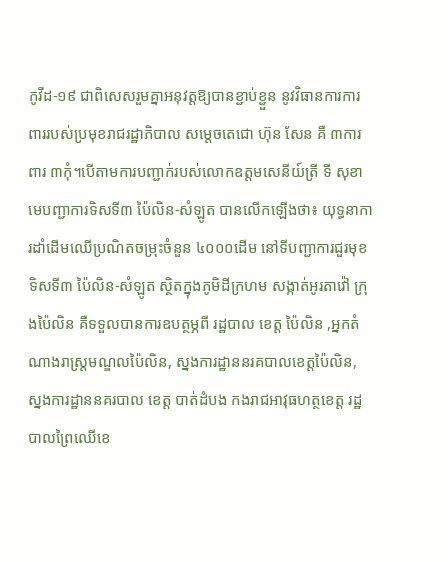កូវីដ-១៩ ជាពិសេសរួមគ្នាអនុវត្តឱ្យបានខ្ជាប់ខ្ជួន នូវវិធានការការពាររបស់ប្រមុខរាជរដ្ឋាភិបាល សម្តេចតេជោ ហ៊ុន សែន គឺ ៣ការពារ ៣កុំ។បើតាមការបញ្ជាក់របស់លោកឧត្តមសេនីយ៍ត្រី ទី សុខា មេបញ្ជាការទិសទី៣ ប៉ៃលិន-សំឡូត បានលើកឡើងថា៖ យុទ្ធនាការដាំដើមឈើប្រណិតចម្រុះចំនួន ៤០០០ដើម នៅទីបញ្ជាការជួរមុខទិសទី៣ ប៉ៃលិន-សំឡូត ស្ថិតក្នុងភូមិដីក្រហម សង្កាត់អូរតាវ៉ៅ ក្រុងប៉ៃលិន គឺទទួលបានការឧបត្ថម្ភពី រដ្ឋបាល ខេត្ត ប៉ៃលិន ,អ្នកតំណាងរាស្ត្រមណ្ឌលប៉ៃលិន, ស្នងការដ្ឋាននរគបាលខេត្តប៉ៃលិន, ស្នងការដ្ឋាននគរបាល ខេត្ត បាត់ដំបង កងរាជអាវុធហត្ថខេត្ត រដ្ឋបាលព្រៃឈើខេ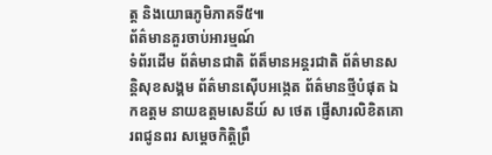ត្ត និងយោធភូមិភាគទី៥៕
ព័ត៌មានគួរចាប់អារម្មណ៍
ទំព័រដើម ព័ត៌មានជាតិ ព័ត៏មានអន្តរជាតិ ព័ត៌មានសន្តិសុខសង្គម ព័ត៌មានស៊ើបអង្កេត ព័ត៌មានថ្មីបំផុត ឯកឧត្តម នាយឧត្តមសេនីយ៍ ស ថេត ផ្ញើសារលិខិតគោរពជូនពរ សម្តេចកិត្តិព្រឹ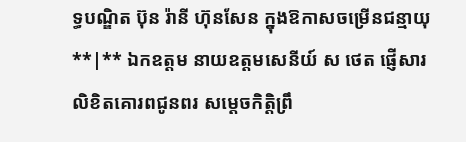ទ្ធបណ្ឌិត ប៊ុន រ៉ានី ហ៊ុនសែន ក្នុងឱកាសចម្រើនជន្មាយុ **|** ឯកឧត្តម នាយឧត្តមសេនីយ៍ ស ថេត ផ្ញើសារលិខិតគោរពជូនពរ សម្តេចកិត្តិព្រឹ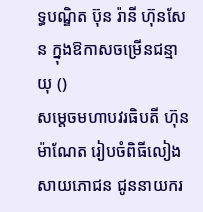ទ្ធបណ្ឌិត ប៊ុន រ៉ានី ហ៊ុនសែន ក្នុងឱកាសចម្រើនជន្មាយុ ()
សម្តេចមហាបវរធិបតី ហ៊ុន ម៉ាណែត រៀបចំពិធីលៀងសាយភោជន ជូននាយករ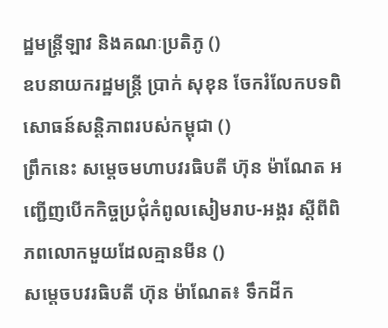ដ្ឋមន្ត្រីឡាវ និងគណៈប្រតិភូ ()
ឧបនាយករដ្ឋមន្ត្រី ប្រាក់ សុខុន ចែករំលែកបទពិសោធន៍សន្តិភាពរបស់កម្ពុជា ()
ព្រឹកនេះ សម្តេចមហាបវរធិបតី ហ៊ុន ម៉ាណែត អញ្ជើញបើកកិច្ចប្រជុំកំពូលសៀមរាប-អង្គរ ស្តីពីពិភពលោកមួយដែលគ្មានមីន ()
សម្តេចបវរធិបតី ហ៊ុន ម៉ាណែត៖ ទឹកដីក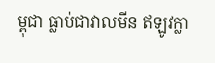ម្ពុជា ធ្លាប់ជាវាលមីន ឥឡូវក្លា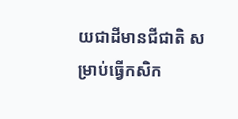យជាដីមានជីជាតិ សម្រាប់ធ្វើកសិក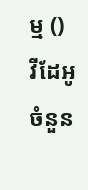ម្ម ()
វីដែអូ
ចំនួន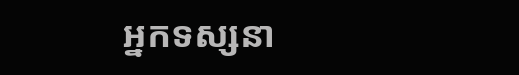អ្នកទស្សនា